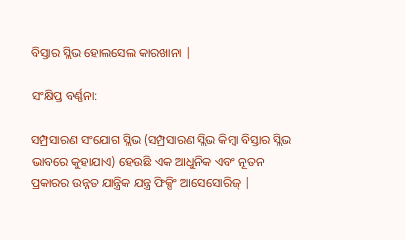ବିସ୍ତାର ସ୍ଲିଭ ହୋଲସେଲ କାରଖାନା |

ସଂକ୍ଷିପ୍ତ ବର୍ଣ୍ଣନା:

ସମ୍ପ୍ରସାରଣ ସଂଯୋଗ ସ୍ଲିଭ (ସମ୍ପ୍ରସାରଣ ସ୍ଲିଭ କିମ୍ବା ବିସ୍ତାର ସ୍ଲିଭ ଭାବରେ କୁହାଯାଏ) ହେଉଛି ଏକ ଆଧୁନିକ ଏବଂ ନୂତନ ପ୍ରକାରର ଉନ୍ନତ ଯାନ୍ତ୍ରିକ ଯନ୍ତ୍ର ଫିକ୍ସିଂ ଆସେସୋରିଜ୍ |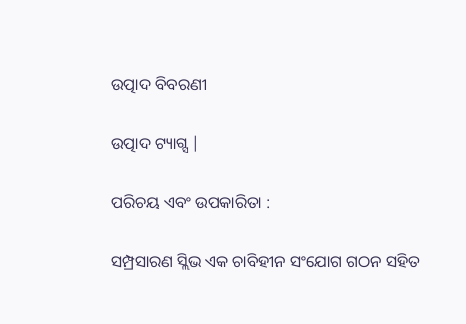ଉତ୍ପାଦ ବିବରଣୀ

ଉତ୍ପାଦ ଟ୍ୟାଗ୍ସ |

ପରିଚୟ ଏବଂ ଉପକାରିତା :

ସମ୍ପ୍ରସାରଣ ସ୍ଲିଭ ଏକ ଚାବିହୀନ ସଂଯୋଗ ଗଠନ ସହିତ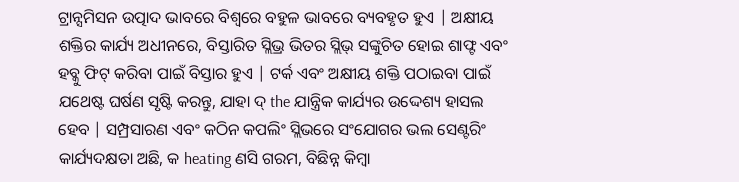ଟ୍ରାନ୍ସମିସନ ଉତ୍ପାଦ ଭାବରେ ବିଶ୍ୱରେ ବହୁଳ ଭାବରେ ବ୍ୟବହୃତ ହୁଏ | ଅକ୍ଷୀୟ ଶକ୍ତିର କାର୍ଯ୍ୟ ଅଧୀନରେ, ବିସ୍ତାରିତ ସ୍ଲିଭ୍ର ଭିତର ସ୍ଲିଭ୍ ସଙ୍କୁଚିତ ହୋଇ ଶାଫ୍ଟ ଏବଂ ହବ୍କୁ ଫିଟ୍ କରିବା ପାଇଁ ବିସ୍ତାର ହୁଏ | ଟର୍କ ଏବଂ ଅକ୍ଷୀୟ ଶକ୍ତି ପଠାଇବା ପାଇଁ ଯଥେଷ୍ଟ ଘର୍ଷଣ ସୃଷ୍ଟି କରନ୍ତୁ, ଯାହା ଦ୍ the ଯାନ୍ତ୍ରିକ କାର୍ଯ୍ୟର ଉଦ୍ଦେଶ୍ୟ ହାସଲ ହେବ | ସମ୍ପ୍ରସାରଣ ଏବଂ କଠିନ କପଲିଂ ସ୍ଲିଭରେ ସଂଯୋଗର ଭଲ ସେଣ୍ଟରିଂ କାର୍ଯ୍ୟଦକ୍ଷତା ଅଛି, କ heating ଣସି ଗରମ, ବିଛିନ୍ନ କିମ୍ବା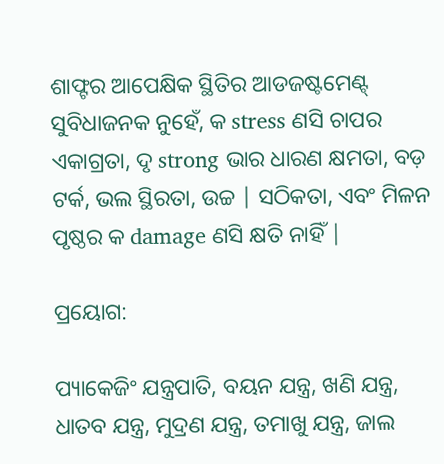ଶାଫ୍ଟର ଆପେକ୍ଷିକ ସ୍ଥିତିର ଆଡଜଷ୍ଟମେଣ୍ଟ୍ ସୁବିଧାଜନକ ନୁହେଁ, କ stress ଣସି ଚାପର ଏକାଗ୍ରତା, ଦୃ strong ଭାର ଧାରଣ କ୍ଷମତା, ବଡ଼ ଟର୍କ, ଭଲ ସ୍ଥିରତା, ଉଚ୍ଚ | ସଠିକତା, ଏବଂ ମିଳନ ପୃଷ୍ଠର କ damage ଣସି କ୍ଷତି ନାହିଁ |

ପ୍ରୟୋଗ:

ପ୍ୟାକେଜିଂ ଯନ୍ତ୍ରପାତି, ବୟନ ଯନ୍ତ୍ର, ଖଣି ଯନ୍ତ୍ର, ଧାତବ ଯନ୍ତ୍ର, ମୁଦ୍ରଣ ଯନ୍ତ୍ର, ତମାଖୁ ଯନ୍ତ୍ର, ଜାଲ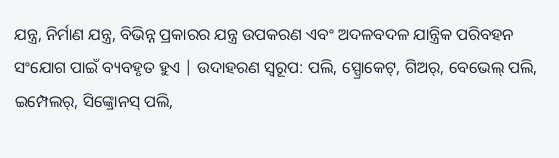ଯନ୍ତ୍ର, ନିର୍ମାଣ ଯନ୍ତ୍ର, ବିଭିନ୍ନ ପ୍ରକାରର ଯନ୍ତ୍ର ଉପକରଣ ଏବଂ ଅଦଳବଦଳ ଯାନ୍ତ୍ରିକ ପରିବହନ ସଂଯୋଗ ପାଇଁ ବ୍ୟବହୃତ ହୁଏ | ଉଦାହରଣ ସ୍ୱରୂପ: ପଲି, ସ୍ପ୍ରୋକେଟ୍, ଗିଅର୍, ବେଭେଲ୍ ପଲି, ଇମ୍ପେଲର୍, ସିଙ୍କ୍ରୋନସ୍ ପଲି,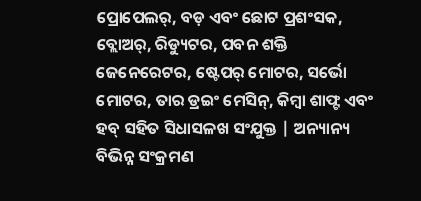ପ୍ରୋପେଲର୍, ବଡ଼ ଏବଂ ଛୋଟ ପ୍ରଶଂସକ, ବ୍ଲୋଅର୍, ରିଡ୍ୟୁଟର, ପବନ ଶକ୍ତି ଜେନେରେଟର, ଷ୍ଟେପର୍ ମୋଟର, ସର୍ଭୋ ମୋଟର, ତାର ଡ୍ରଇଂ ମେସିନ୍, କିମ୍ବା ଶାଫ୍ଟ ଏବଂ ହବ୍ ସହିତ ସିଧାସଳଖ ସଂଯୁକ୍ତ | ଅନ୍ୟାନ୍ୟ ବିଭିନ୍ନ ସଂକ୍ରମଣ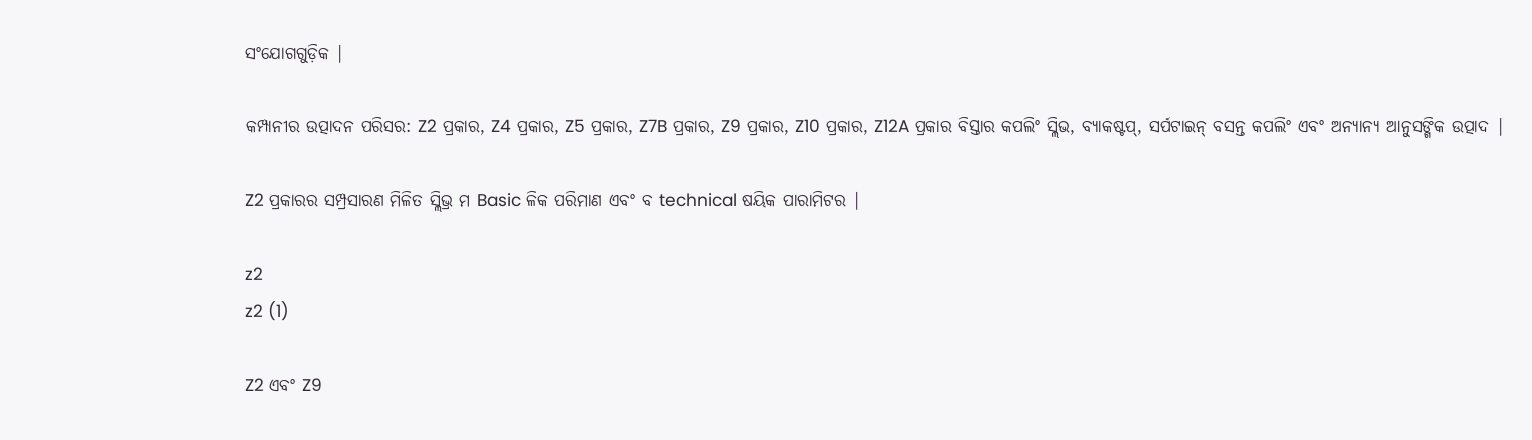ସଂଯୋଗଗୁଡ଼ିକ |

କମ୍ପାନୀର ଉତ୍ପାଦନ ପରିସର: Z2 ପ୍ରକାର, Z4 ପ୍ରକାର, Z5 ପ୍ରକାର, Z7B ପ୍ରକାର, Z9 ପ୍ରକାର, Z10 ପ୍ରକାର, Z12A ପ୍ରକାର ବିସ୍ତାର କପଲିଂ ସ୍ଲିଭ, ବ୍ୟାକଷ୍ଟପ୍, ସର୍ପଟାଇନ୍ ବସନ୍ତ କପଲିଂ ଏବଂ ଅନ୍ୟାନ୍ୟ ଆନୁସଙ୍ଗିକ ଉତ୍ପାଦ |

Z2 ପ୍ରକାରର ସମ୍ପ୍ରସାରଣ ମିଳିତ ସ୍ଲିଭ୍ର ମ Basic ଳିକ ପରିମାଣ ଏବଂ ବ technical ଷୟିକ ପାରାମିଟର |

z2
z2 (1)

Z2 ଏବଂ Z9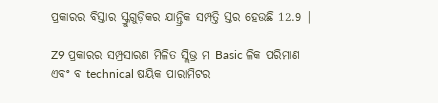ପ୍ରକାରର ବିସ୍ତାର ସ୍କ୍ରୁଗୁଡ଼ିକର ଯାନ୍ତ୍ରିକ ସମ୍ପତ୍ତି ସ୍ତର ହେଉଛି 12.9 |

Z9 ପ୍ରକାରର ସମ୍ପ୍ରସାରଣ ମିଳିତ ସ୍ଲିଭ୍ର ମ Basic ଳିକ ପରିମାଣ ଏବଂ ବ technical ଷୟିକ ପାରାମିଟର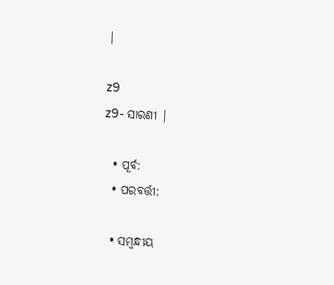|

z9
z9- ସାରଣୀ |

  • ପୂର୍ବ:
  • ପରବର୍ତ୍ତୀ:

  • ସମ୍ବନ୍ଧୀୟ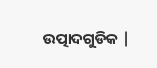ଉତ୍ପାଦଗୁଡିକ |